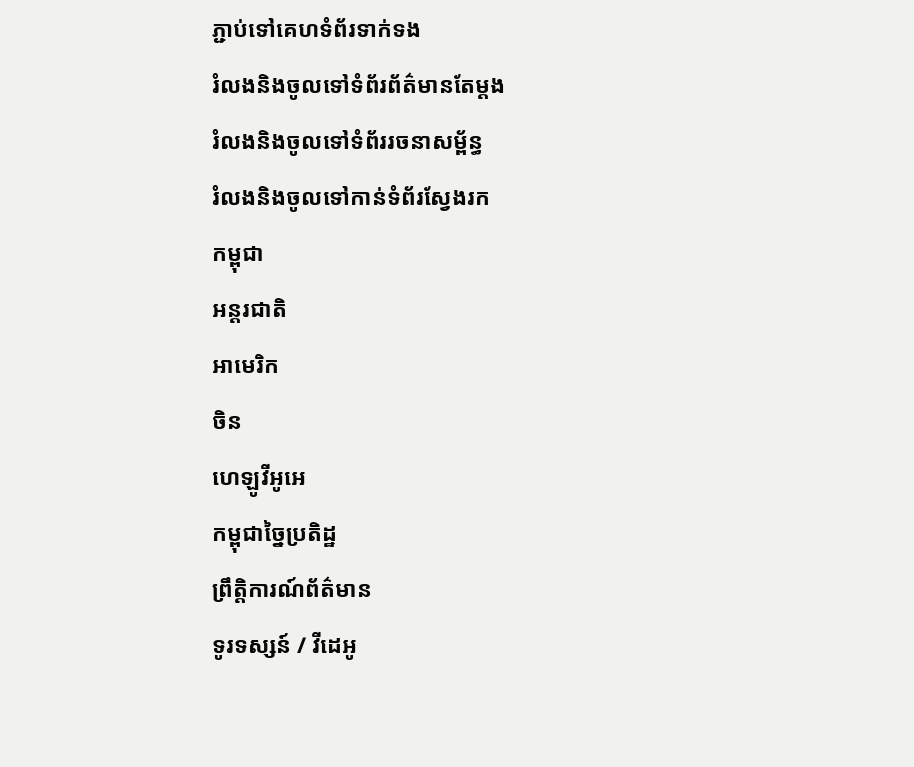ភ្ជាប់ទៅគេហទំព័រទាក់ទង
រំលងនិងចូលទៅទំព័រព័ត៌មានតែម្តង
រំលងនិងចូលទៅទំព័ររចនាសម្ព័ន្ធ
រំលងនិងចូលទៅកាន់ទំព័រស្វែងរក
កម្ពុជា
អន្តរជាតិ
អាមេរិក
ចិន
ហេឡូវីអូអេ
កម្ពុជាច្នៃប្រតិដ្ឋ
ព្រឹត្តិការណ៍ព័ត៌មាន
ទូរទស្សន៍ / វីដេអូ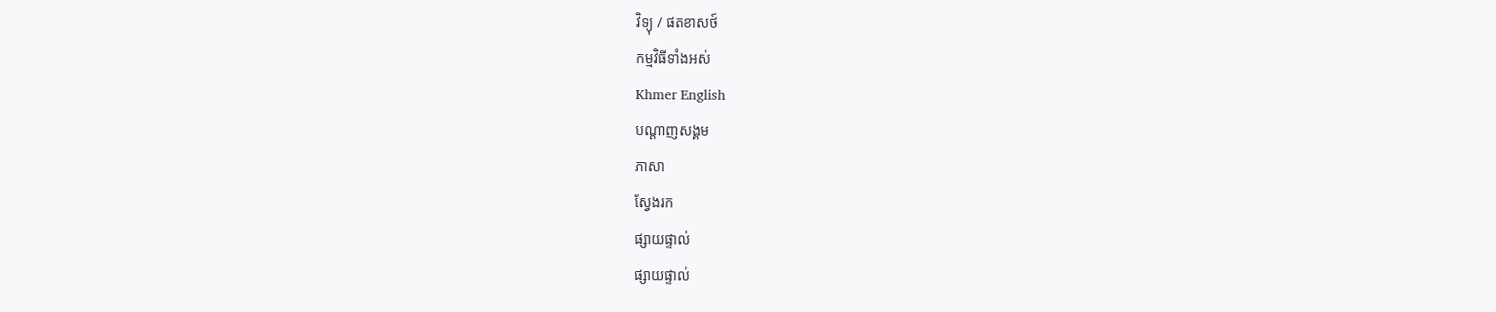វិទ្យុ / ផតខាសថ៍
កម្មវិធីទាំងអស់
Khmer English
បណ្តាញសង្គម
ភាសា
ស្វែងរក
ផ្សាយផ្ទាល់
ផ្សាយផ្ទាល់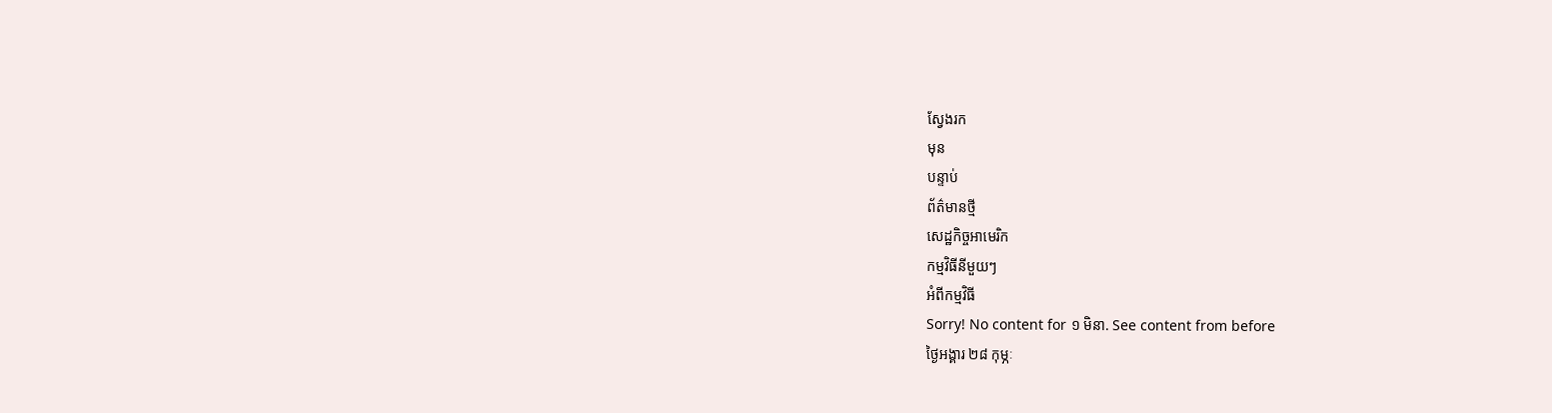ស្វែងរក
មុន
បន្ទាប់
ព័ត៌មានថ្មី
សេដ្ឋកិច្ចអាមេរិក
កម្មវិធីនីមួយៗ
អំពីកម្មវិធី
Sorry! No content for ១ មិនា. See content from before
ថ្ងៃអង្គារ ២៨ កុម្ភៈ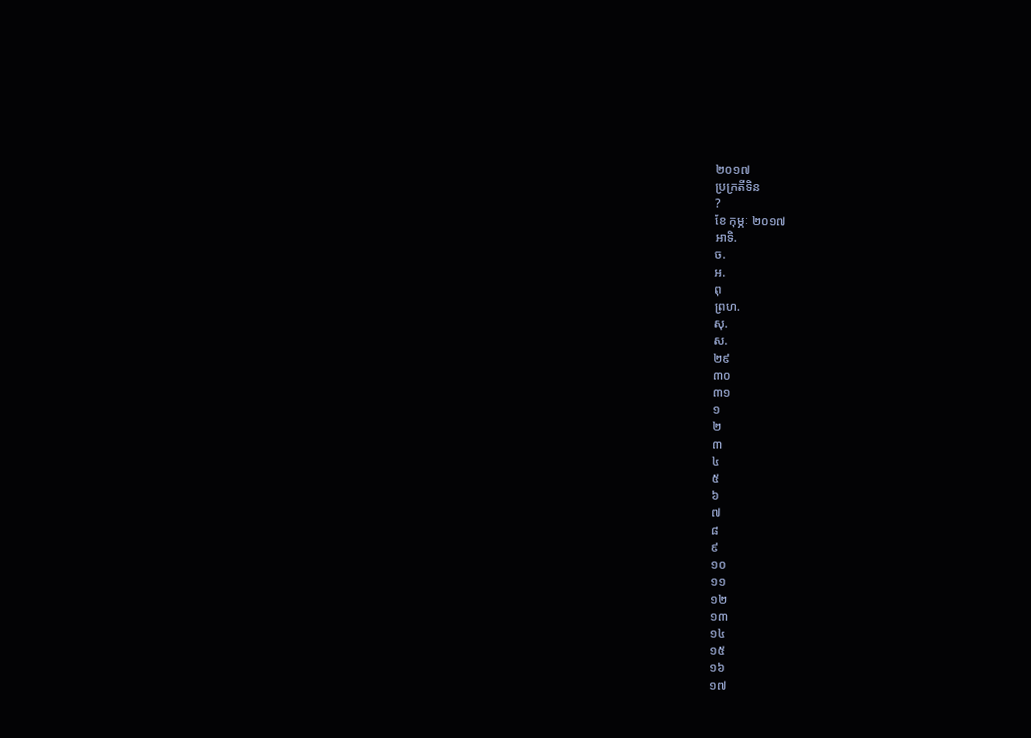២០១៧
ប្រក្រតីទិន
?
ខែ កុម្ភៈ ២០១៧
អាទិ.
ច.
អ.
ពុ
ព្រហ.
សុ.
ស.
២៩
៣០
៣១
១
២
៣
៤
៥
៦
៧
៨
៩
១០
១១
១២
១៣
១៤
១៥
១៦
១៧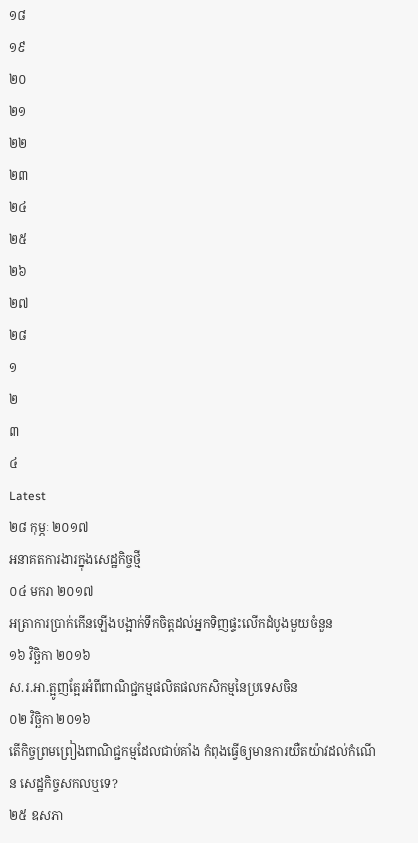១៨
១៩
២០
២១
២២
២៣
២៤
២៥
២៦
២៧
២៨
១
២
៣
៤
Latest
២៨ កុម្ភៈ ២០១៧
អនាគតការងារក្នុងសេដ្ឋកិច្ចថ្មី
០៤ មករា ២០១៧
អត្រាការប្រាក់កើនឡើងបង្អាក់ទឹកចិត្តដល់អ្នកទិញផ្ទះលើកដំបូងមួយចំនួន
១៦ វិច្ឆិកា ២០១៦
ស.រ.អា.ត្អូញត្អែរអំពីពាណិជ្ជកម្មផលិតផលកសិកម្មនៃប្រទេសចិន
០២ វិច្ឆិកា ២០១៦
តើកិច្ចព្រមព្រៀងពាណិជ្ជកម្មដែលជាប់គាំង កំពុងធ្វើឲ្យមានការយឺតយ៉ាវដល់កំណើន សេដ្ឋកិច្ចសកលឬទេ?
២៥ ឧសភា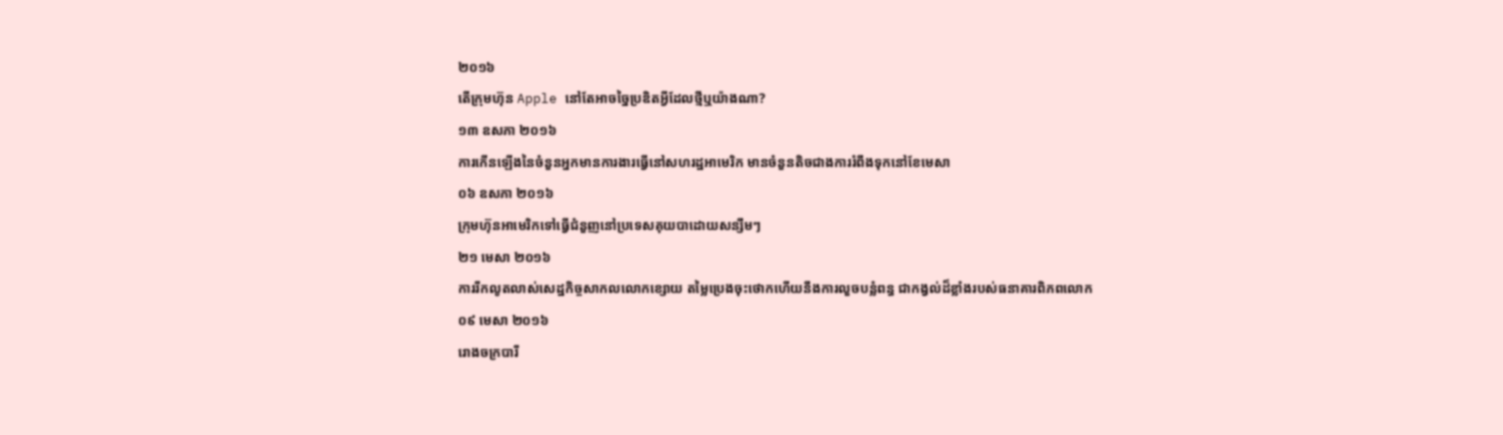២០១៦
តើក្រុមហ៊ុន Apple នៅតែអាចច្នៃប្រឌិតអ្វីដែលថ្មីឬយ៉ាងណា?
១៣ ឧសភា ២០១៦
ការកើនឡើងនៃចំនួនអ្នកមានការងារធ្វើនៅសហរដ្ឋអាមេរិក មានចំនួនតិចជាងការរំពឹងទុកនៅខែមេសា
០៦ ឧសភា ២០១៦
ក្រុមហ៊ុនអាមេរិកទៅធ្វើជំនួញនៅប្រទេសគុយបាដោយសន្សឹមៗ
២១ មេសា ២០១៦
ការរីកលូតលាស់សេដ្ឋកិច្ចសាកលលោកខ្សោយ តម្លៃប្រេងចុះថោកហើយនឹងការលួចបន្លំពន្ធ ជាកង្វល់ដ៏ខ្លាំងរបស់ធនាគារពិភពលោក
០៩ មេសា ២០១៦
រោងចក្របារី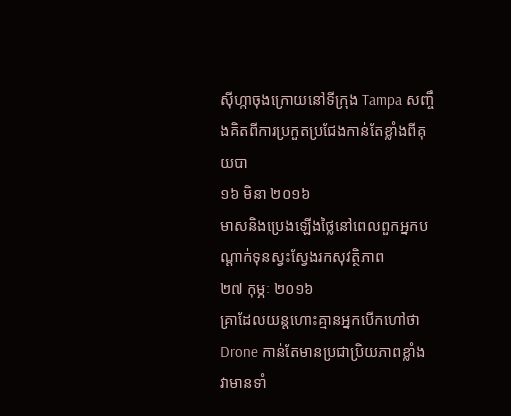ស៊ីហ្កាចុងក្រោយនៅទីក្រុង Tampa សញ្ចឹងគិតពីការប្រកួតប្រជែងកាន់តែខ្លាំងពីគុយបា
១៦ មិនា ២០១៦
មាសនិងប្រេងឡើងថ្លៃនៅពេលពួកអ្នកបណ្តាក់ទុនស្វះស្វែងរកសុវត្ថិភាព
២៧ កុម្ភៈ ២០១៦
គ្រាដែលយន្តហោះគ្មានអ្នកបើកហៅថា Drone កាន់តែមានប្រជាប្រិយភាពខ្លាំង វាមានទាំ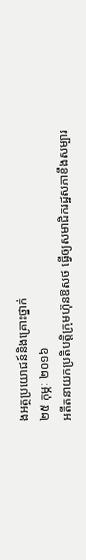ងអត្ថប្រយោជន៍និងគ្រោះថ្នាក់
២៥ កុម្ភៈ ២០១៦
អតីតនាយកប្រតិបត្តិក្រុមហ៊ុនឱសថ ធ្វើឲ្យសមាជិករដ្ឋសភាខឹងសម្បារ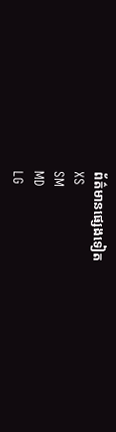ព័ត៌មានផ្សេងទៀត
XS
SM
MD
LG